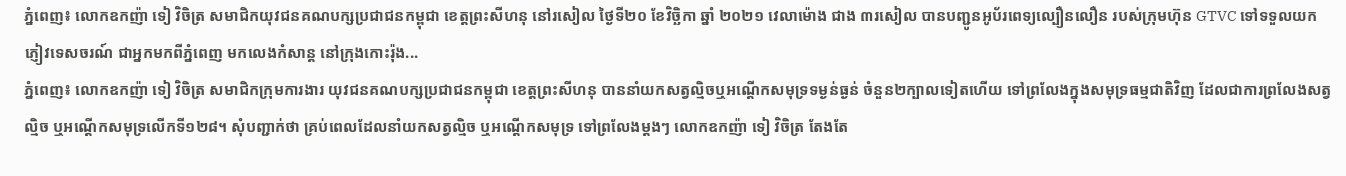ភ្នំពេញ៖ លោកឧកញ៉ា ទៀ វិចិត្រ សមាជិកយុវជនគណបក្សប្រជាជនកម្ពុជា ខេត្តព្រះសីហនុ នៅរសៀល ថ្ងៃទី២០ ខែវិច្ឆិកា ឆ្នាំ ២០២១ វេលាម៉ោង ជាង ៣រសៀល បានបញ្ជូនអូប័រពេទ្យល្បឿនលឿន របស់ក្រុមហ៊ុន GTVC ទៅទទួលយក ភ្ញៀវទេសចរណ៍ ជាអ្នកមកពីភ្នំពេញ មកលេងកំសាន្ត នៅក្រុងកោះរ៉ុង...
ភ្នំពេញ៖ លោកឧកញ៉ា ទៀ វិចិត្រ សមាជិកក្រុមការងារ យុវជនគណបក្សប្រជាជនកម្ពុជា ខេត្តព្រះសីហនុ បាននាំយកសត្វល្មិចឬអណ្តើកសមុទ្រទម្ងន់ធ្ងន់ ចំនួន២ក្បាលទៀតហើយ ទៅព្រលែងក្នុងសមុទ្រធម្មជាតិវិញ ដែលជាការព្រលែងសត្វល្មិច ឬអណ្តើកសមុទ្រលើកទី១២៨។ សុំបញ្ជាក់ថា គ្រប់ពេលដែលនាំយកសត្វល្មិច ឬអណ្តើកសមុទ្រ ទៅព្រលែងម្តងៗ លោកឧកញ៉ា ទៀ វិចិត្រ តែងតែ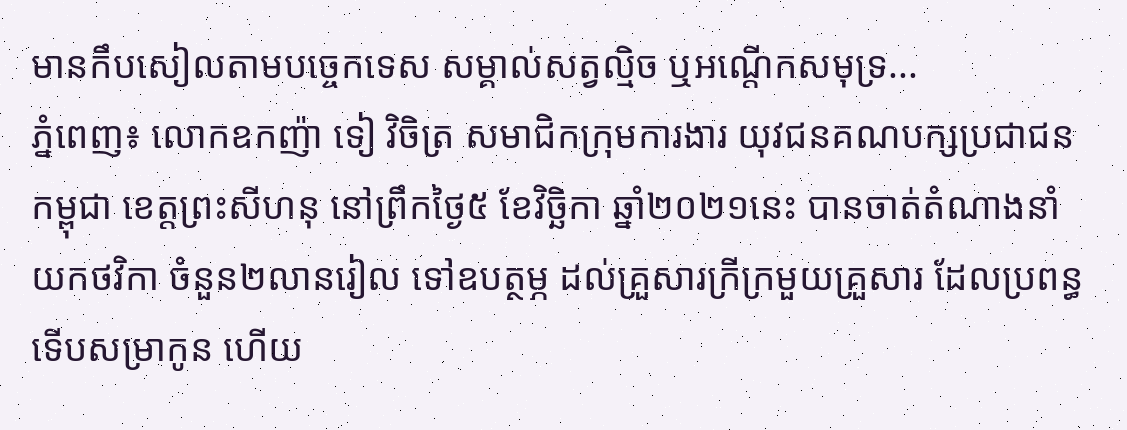មានកឹបសៀលតាមបច្ចេកទេស សម្គាល់សត្វល្មិច ឬអណ្តើកសមុទ្រ...
ភ្នំពេញ៖ លោកឧកញ៉ា ទៀ វិចិត្រ សមាជិកក្រុមការងារ យុវជនគណបក្សប្រជាជនកម្ពុជា ខេត្តព្រះសីហនុ នៅព្រឹកថ្ងៃ៥ ខែវិច្ឆិកា ឆ្នាំ២០២១នេះ បានចាត់តំណាងនាំយកថវិកា ចំនួន២លានរៀល ទៅឧបត្ថម្ភ ដល់គ្រួសារក្រីក្រមួយគ្រួសារ ដែលប្រពន្ធទើបសម្រាកូន ហើយ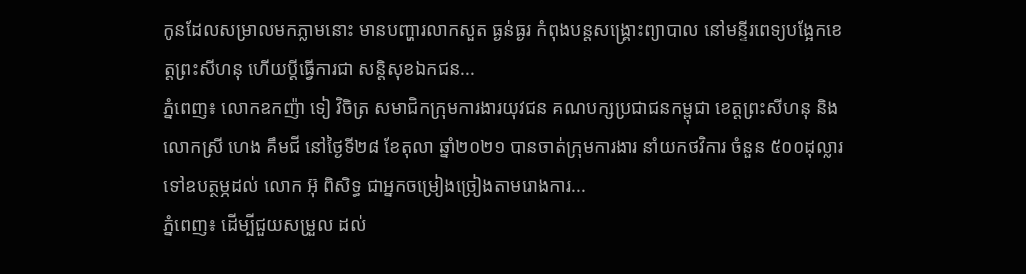កូនដែលសម្រាលមកភ្លាមនោះ មានបញ្ហារលាកសួត ធ្ងន់ធ្ងរ កំពុងបន្តសង្គ្រោះព្យាបាល នៅមន្ទីរពេទ្យបង្អែកខេត្តព្រះសីហនុ ហើយប្តីធ្វើការជា សន្តិសុខឯកជន...
ភ្នំពេញ៖ លោកឧកញ៉ា ទៀ វិចិត្រ សមាជិកក្រុមការងារយុវជន គណបក្សប្រជាជនកម្ពុជា ខេត្តព្រះសីហនុ និងលោកស្រី ហេង គឹមជី នៅថ្ងៃទី២៨ ខែតុលា ឆ្នាំ២០២១ បានចាត់ក្រុមការងារ នាំយកថវិការ ចំនួន ៥០០ដុល្លារ ទៅឧបត្ថម្ភដល់ លោក អ៊ុ ពិសិទ្ធ ជាអ្នកចម្រៀងច្រៀងតាមរោងការ...
ភ្នំពេញ៖ ដើម្បីជួយសម្រួល ដល់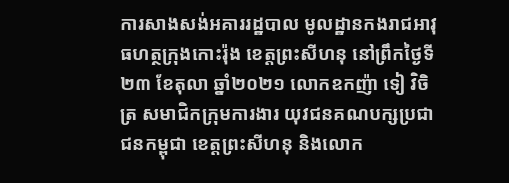ការសាងសង់អគាររដ្ឋបាល មូលដ្ឋានកងរាជអាវុធហត្ថក្រុងកោះរ៉ុង ខេត្តព្រះសីហនុ នៅព្រឹកថ្ងៃទី២៣ ខែតុលា ឆ្នាំ២០២១ លោកឧកញ៉ា ទៀ វិចិត្រ សមាជិកក្រុមការងារ យុវជនគណបក្សប្រជាជនកម្ពុជា ខេត្តព្រះសីហនុ និងលោក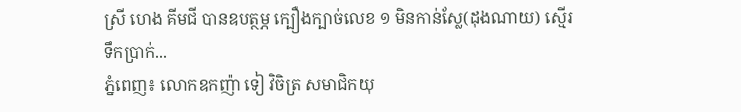ស្រី ហេង គីមជី បានឧបត្ថម្ភ ក្បឿងក្បាច់លេខ ១ មិនកាន់ស្លែ(ដុងណាយ) ស្មើរទឹកប្រាក់...
ភ្នំពេញ៖ លោកឧកញ៉ា ទៀ វិចិត្រ សមាជិកយុ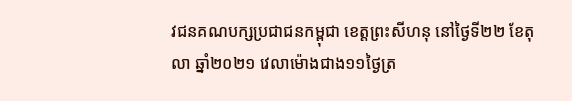វជនគណបក្សប្រជាជនកម្ពុជា ខេត្តព្រះសីហនុ នៅថ្ងៃទី២២ ខែតុលា ឆ្នាំ២០២១ វេលាម៉ោងជាង១១ថ្ងៃត្រ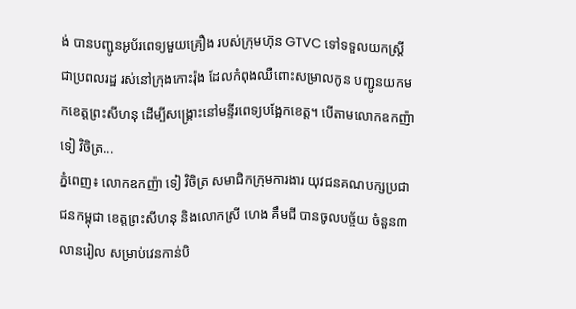ង់ បានបញ្ជូនអូប័រពេទ្យមួយគ្រឿង របស់ក្រុមហ៊ុន GTVC ទៅទទួលយកស្ត្រី ជាប្រពលរដ្ឋ រស់នៅក្រុងកោះរ៉ុង ដែលកំពុងឈឺពោះសម្រាលកូន បញ្ជូនយកមកខេត្តព្រះសីហនុ ដើម្បីសង្គ្រោះនៅមន្ទីរពេទ្យបង្អែកខេត្ត។ បើតាមលោកឧកញ៉ា ទៀ វិចិត្រ...
ភ្នំពេញ៖ លោកឧកញ៉ា ទៀ វិចិត្រ សមាជិកក្រុមការងារ យុវជនគណបក្សប្រជាជនកម្ពុជា ខេត្តព្រះសីហនុ និងលោកស្រី ហេង គឹមជី បានចូលបច្ច័យ ចំនួន៣លានរៀល សម្រាប់វេនកាន់បិ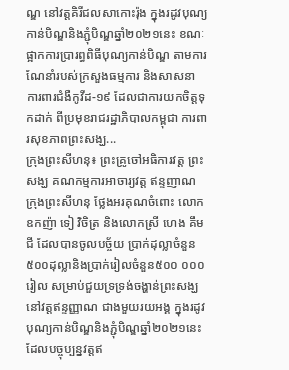ណ្ឌ នៅវត្តគិរីជលសាកោះរ៉ុង ក្នុងរដូវបុណ្យកាន់បិណ្ឌនិងភ្ជុំបិណ្ឌឆ្នាំ២០២១នេះ ខណៈផ្អាកការប្រារព្ធពិធីបុណ្យកាន់បិណ្ឌ តាមការណែនាំរបស់ក្រសួងធម្មការ និងសាសនា ការពារជំងឺកូវីដ-១៩ ដែលជាការយកចិត្តទុកដាក់ ពីប្រមុខរាជរដ្ឋាភិបាលកម្ពុជា ការពារសុខភាពព្រះសង្ឃ...
ក្រុងព្រះសីហនុ៖ ព្រះគ្រូចៅអធិការវត្ត ព្រះសង្ឃ គណកម្មការអាចារ្យវត្ត ឥន្ទញាណ ក្រុងព្រះសីហនុ ថ្លែងអរគុណចំពោះ លោកឧកញ៉ា ទៀ វិចិត្រ និងលោកស្រី ហេង គឹមជី ដែលបានចូលបច្ច័យ ប្រាក់ដុល្លាចំនួន៥០០ដុល្លានិងប្រាក់រៀលចំនួន៥០០ ០០០រៀល សម្រាប់ជួយទ្រទ្រង់ចង្ហាន់ព្រះសង្ឃនៅវត្តឥន្ទញ្ញាណ ជាងមួយរយអង្គ ក្នុងរដូវបុណ្យកាន់បិណ្ឌនិងភ្ជុំបិណ្ឌឆ្នាំ២០២១នេះ ដែលបច្ចុប្បន្នវត្តឥ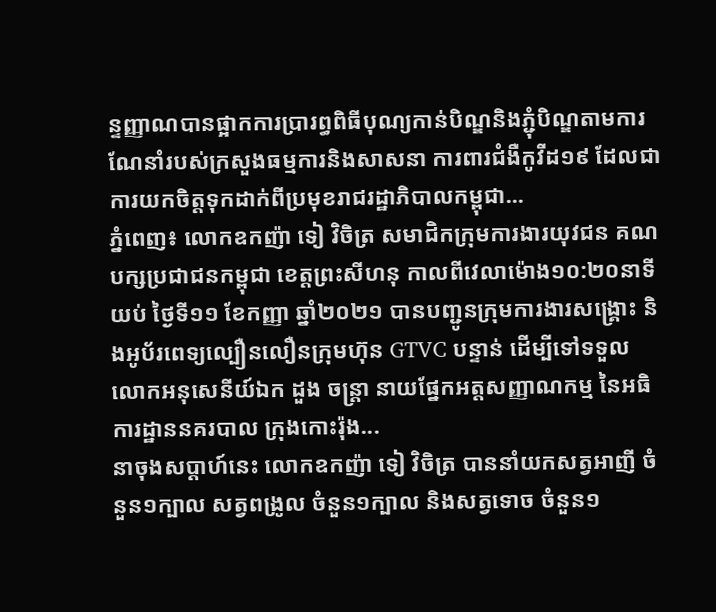ន្ទញ្ញាណបានផ្អាកការប្រារព្ធពិធីបុណ្យកាន់បិណ្ឌនិងភ្ជុំបិណ្ឌតាមការណែនាំរបស់ក្រសួងធម្មការនិងសាសនា ការពារជំងឺកូវីដ១៩ ដែលជាការយកចិត្តទុកដាក់ពីប្រមុខរាជរដ្ឋាភិបាលកម្ពុជា...
ភ្នំពេញ៖ លោកឧកញ៉ា ទៀ វិចិត្រ សមាជិកក្រុមការងារយុវជន គណបក្សប្រជាជនកម្ពុជា ខេត្តព្រះសីហនុ កាលពីវេលាម៉ោង១០:២០នាទីយប់ ថ្ងៃទី១១ ខែកញ្ញា ឆ្នាំ២០២១ បានបញ្ជូនក្រុមការងារសង្គ្រោះ និងអូប័រពេទ្យល្បឿនលឿនក្រុមហ៊ុន GTVC បន្ទាន់ ដើម្បីទៅទទួល លោកអនុសេនីយ៍ឯក ដួង ចន្រ្តា នាយផ្នែកអត្តសញ្ញាណកម្ម នៃអធិការដ្ឋាននគរបាល ក្រុងកោះរ៉ុង...
នាចុងសប្តាហ៍នេះ លោកឧកញ៉ា ទៀ វិចិត្រ បាននាំយកសត្វអាញី ចំនួន១ក្បាល សត្វពង្រូល ចំនួន១ក្បាល និងសត្វទោច ចំនួន១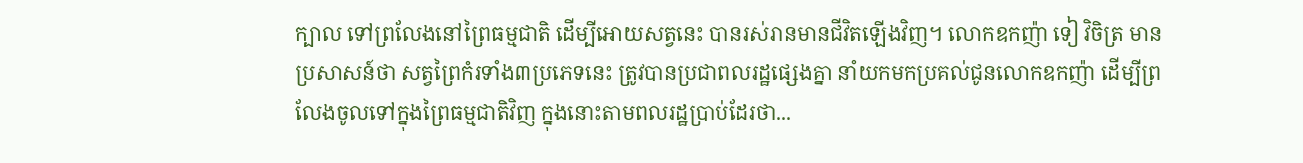ក្បាល ទៅព្រលែងនៅព្រៃធម្មជាតិ ដើម្បីអោយសត្វនេះ បានរស់រានមានជីវិតឡើងវិញ។ លោកឧកញ៉ា ទៀ វិចិត្រ មានប្រសាសន៍ថា សត្វព្រៃកំរទាំង៣ប្រភេទនេះ ត្រូវបានប្រជាពលរដ្ឋផ្សេងគ្នា នាំយកមកប្រគល់ជូនលោកឧកញ៉ា ដើម្បីព្រលែងចូលទៅក្នុងព្រៃធម្មជាតិវិញ ក្នុងនោះតាមពលរដ្ឋប្រាប់ដែរថា...